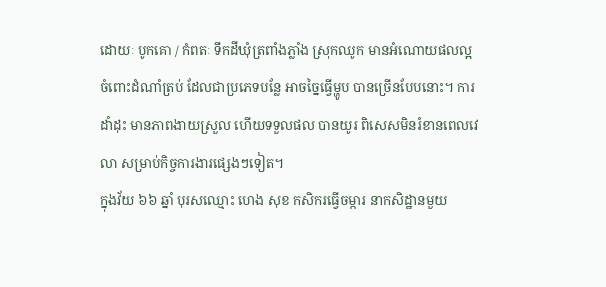ដោយៈ បូកគោ / កំពតៈ ទឹកដីឃុំត្រពាំងភ្លាំង ស្រុកឈូក មានអំណោយផលល្អ ចំពោះដំណាំត្រប់ ដែលជាប្រភេទបន្លែ អាចច្នៃធ្វើម្ហូប បានច្រើនបែបនោះ។ ការដាំដុះ មានភាពងាយស្រួល ហើយទទួលផល បានយូរ ពិសេសមិនរំខានពេលវេលា សម្រាប់កិច្ចការងារផ្សេងៗទៀត។
ក្នុងវ័យ ៦៦ ឆ្នាំ បុរសឈ្មោះ ហេង សុខ កសិករធ្វើចម្ការ នាកសិដ្ឋានមួយ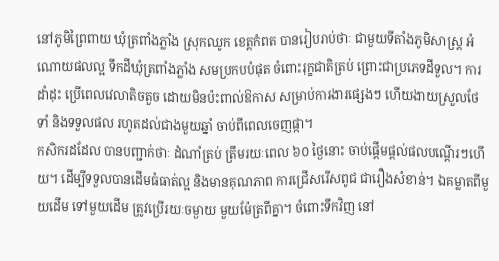នៅភូមិព្រៃពាយ ឃុំត្រពាំងភ្លាំង ស្រុកឈូក ខេត្តកំពត បានរៀបរាប់ថាៈ ជាមួយទីតាំងភូមិសាស្ត្រ អំណោយផលល្អ ទឹកដីឃុំត្រពាំងភ្លាំង សមប្រកបបំផុត ចំពោះរុក្ខជាតិត្រប់ ព្រោះជាប្រភេទដីទួល។ ការដាំដុះ ប្រើពេលវេលាតិចតួច ដោយមិនប៉ះពាល់ឱកាស សម្រាប់ការងារផ្សេងៗ ហើយងាយស្រួលថែទាំ និងទទួលផល រហូតដល់ជាងមួយឆ្នាំ ចាប់ពីពេលចេញផ្កា។
កសិករដដែល បានបញ្ជាក់ថាៈ ដំណាំត្រប់ ត្រឹមរយៈពេល ៦០ ថ្ងៃនោះ ចាប់ផ្តើមផ្តល់ផលបណ្តើរៗហើយ។ ដើម្បីទទួលបានដើមធំធាត់ល្អ និងមានគុណភាព ការជ្រើសរើសពូជ ជារឿងសំខាន់។ ឯគម្លាតពីមួយដើម ទៅមួយដើម ត្រូវប្រើរយៈចម្ងាយ មួយម៉ែត្រពីគ្នា។ ចំពោះទឹកវិញ នៅ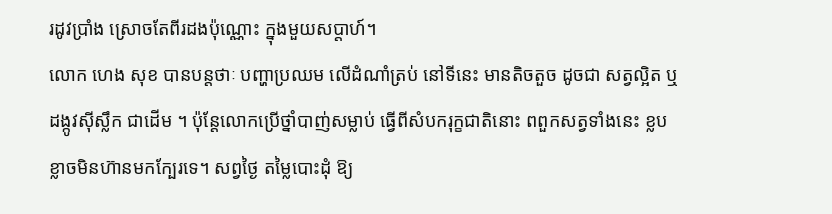រដូវប្រាំង ស្រោចតែពីរដងប៉ុណ្ណោះ ក្នុងមួយសប្តាហ៍។
លោក ហេង សុខ បានបន្តថាៈ បញ្ហាប្រឈម លើដំណាំត្រប់ នៅទីនេះ មានតិចតួច ដូចជា សត្វល្អិត ឬដង្កូវស៊ីស្លឹក ជាដើម ។ ប៉ុន្តែលោកប្រើថ្នាំបាញ់សម្លាប់ ធ្វើពីសំបករុក្ខជាតិនោះ ពពួកសត្វទាំងនេះ ខ្លបខ្លាចមិនហ៊ានមកក្បែរទេ។ សព្វថ្ងៃ តម្លៃបោះដុំ ឱ្យ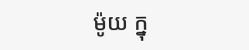ម៉ូយ ក្នុ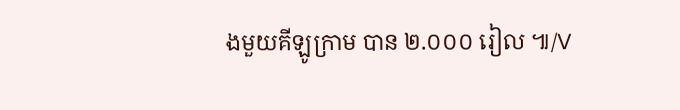ងមួយគីឡូក្រាម បាន ២.០០០ រៀល ៕/V